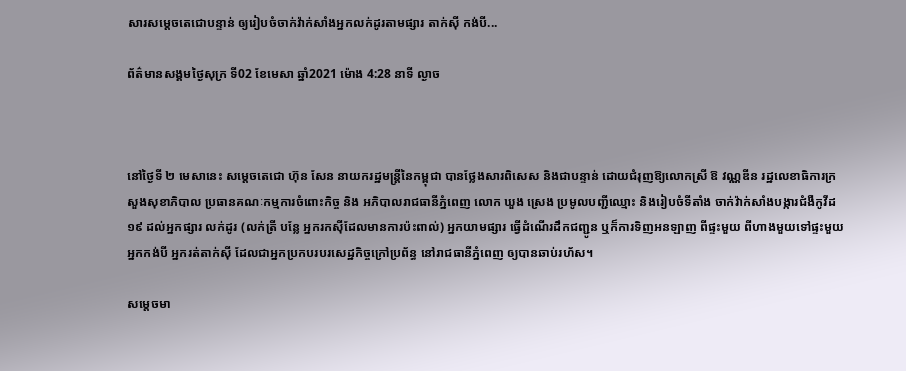សារសម្តេចតេជោបន្ទាន់ ឲ្យរៀបចំចាក់វ៉ាក់សាំងអ្នកលក់ដូរតាមផ្សារ តាក់ស៊ី កង់បី...

ព័ត៌មានសង្គមថ្ងៃសុក្រ ទី02 ខែមេសា ឆ្នាំ2021 ម៉ោង 4:28 នាទី ល្ងាច



នៅថ្ងៃទី ២ មេសានេះ សម្តេចតេជោ ហ៊ុន សែន នាយករដ្ឋមន្រ្តីនៃកម្ពុជា បានថ្លែងសារពិសេស និងជាបន្ទាន់ ដោយជំរុញឱ្យលោកស្រី ឱ វណ្ណឌីន រដ្ឋលេខាធិការក្រសួងសុខាភិបាល ប្រធានគណៈកម្មការចំពោះកិច្ច និង អភិបាលរាជធានីភ្នំពេញ លោក ឃួង ស្រេង ប្រមូលបញ្ជីឈ្មោះ និងរៀបចំទីតាំង ចាក់វ៉ាក់សាំងបង្ការជំងឺកូវីដ១៩ ដល់អ្នកផ្សារ លក់ដូរ (លក់ត្រី បន្លែ អ្នករកស៊ីដែលមានការប៉ះពាល់) អ្នកយាមផ្សារ ធ្វើដំណើរដឹកជញ្ជូន ឬក៏ការទិញអនឡាញ ពីផ្ទះមួយ ពីហាងមួយទៅផ្ទះមួយ អ្នកកង់បី អ្នករត់តាក់ស៊ី ដែលជាអ្នកប្រកបរបរសេដ្ឋកិច្ចក្រៅប្រព័ន្ធ នៅរាជធានីភ្នំពេញ ឲ្យបានឆាប់រហ័ស។

សម្តេចមា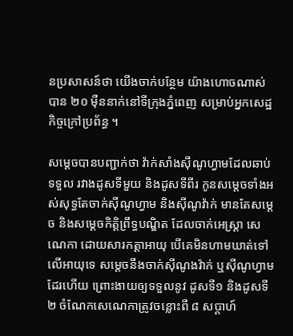នប្រសាសន៍ថា យើងចាក់បន្ថែម យ៉ាងហោចណាស់បាន ២០ ម៉ឺននាក់នៅទីក្រុងភ្នំពេញ សម្រាប់អ្នកសេដ្ឋកិច្ចក្រៅប្រព័ន្ធ ។

សម្តេចបានបញ្ជាក់ថា វ៉ាក់សាំងស៊ីណូហ្វាមដែលឆាប់ទទួល រវាងដូសទីមួយ និងដូសទីពីរ កូនសម្តេចទាំងអស់សុទ្ធតែចាក់ស៊ីណូហ្វាម និងស៊ីណូវ៉ាក់ មានតែសម្តេច និងសម្តេចកិត្តិព្រឹទ្ធបណ្ឌិត ដែលចាក់អេស្ត្រា សេណេកា ដោយសារកត្តាអាយុ បើគេមិនហាមឃាត់ទៅលើអាយុទេ សម្តេចនឹងចាក់ស៊ីណូងវ៉ាក់ ឬស៊ីណូហ្វាមដែរហើយ ព្រោះងាយឲ្យទទួលនូវ ដូសទី១ និងដូសទី ២ ចំណែកសេណេកាត្រូវចន្លោះពី ៨ សប្តាហ៍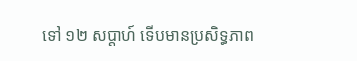ទៅ ១២ សប្តាហ៍ ទើបមានប្រសិទ្ធភាព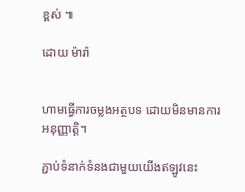ខ្ពស់ ៕

ដោយ ម៉ារ៉ា


ហាមធ្វើការចម្លងអត្ថបទ ដោយមិនមានការអនុញ្ញាត្តិ។

ភ្ជាប់ទំនាក់ទំនងជាមួយយើងឥឡូវនេះ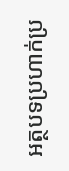អត្ថបទប្រហាក់ប្រ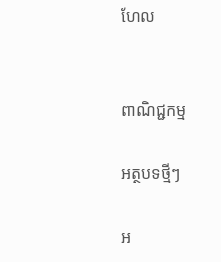ហែល


ពាណិជ្ជកម្ម

អត្ថបទថ្មីៗ

អ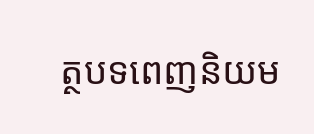ត្ថបទពេញនិយម